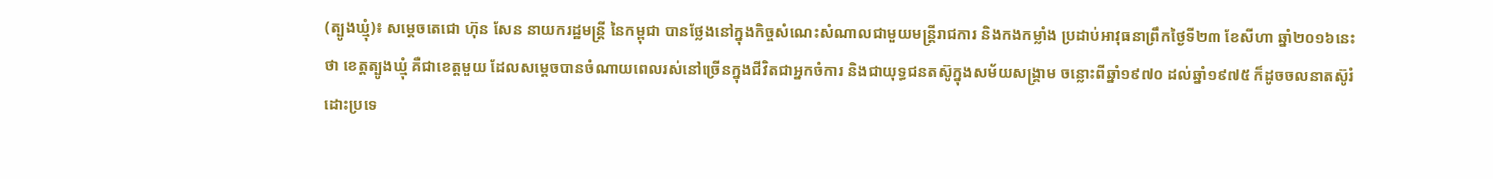(ត្បូងឃ្មុំ)៖ សម្តេចតេជោ ហ៊ុន សែន នាយករដ្ឋមន្រ្តី នៃកម្ពុជា បានថ្លែងនៅក្នុងកិច្ចសំណេះសំណាលជាមួយមន្រ្តីរាជការ និងកងកម្លាំង ប្រដាប់អាវុធនាព្រឹកថ្ងៃទី២៣ ខែសីហា ឆ្នាំ២០១៦នេះ ថា ខេត្តត្បូងឃ្មុំ គឺជាខេត្តមួយ ដែលសម្តេចបានចំណាយពេលរស់នៅច្រើនក្នុងជីវិតជាអ្នកចំការ និងជាយុទ្ធជនតស៊ូក្នុងសម័យសង្រ្គាម ចន្លោះពីឆ្នាំ១៩៧០ ដល់ឆ្នាំ១៩៧៥ ក៏ដូចចលនាតស៊ូរំដោះប្រទេ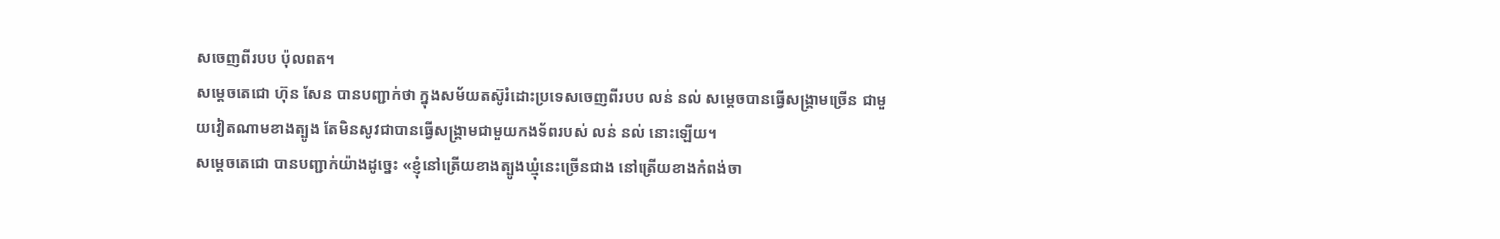សចេញពីរបប ប៉ុលពត។
សម្តេចតេជោ ហ៊ុន សែន បានបញ្ជាក់ថា ក្នុងសម័យតស៊ូរំដោះប្រទេសចេញពីរបប លន់ នល់ សម្តេចបានធ្វើសង្រ្គាមច្រើន ជាមួយវៀតណាមខាងត្បូង តែមិនសូវជាបានធ្វើសង្រ្គាមជាមួយកងទ័ពរបស់ លន់ នល់ នោះឡើយ។
សម្តេចតេជោ បានបញ្ជាក់យ៉ាងដូច្នេះ «ខ្ញុំនៅត្រើយខាងត្បូងឃ្មុំនេះច្រើនជាង នៅត្រើយខាងកំពង់ចា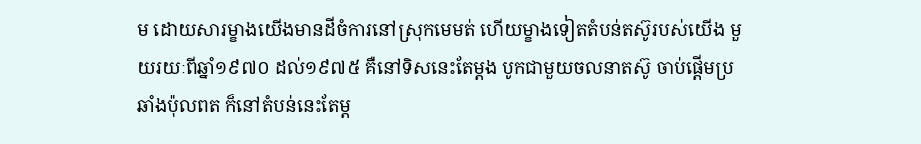ម ដោយសារម្ខាងយើងមានដីចំការនៅស្រុកមេមត់ ហើយម្ខាងទៀតតំបន់តស៊ូរបស់យើង មួយរយៈពីឆ្នាំ១៩៧០ ដល់១៩៧៥ គឺនៅទិសនេះតែម្តង បូកជាមួយចលនាតស៊ូ ចាប់ផ្តើមប្រឆាំងប៉ុលពត ក៏នៅតំបន់នេះតែម្ត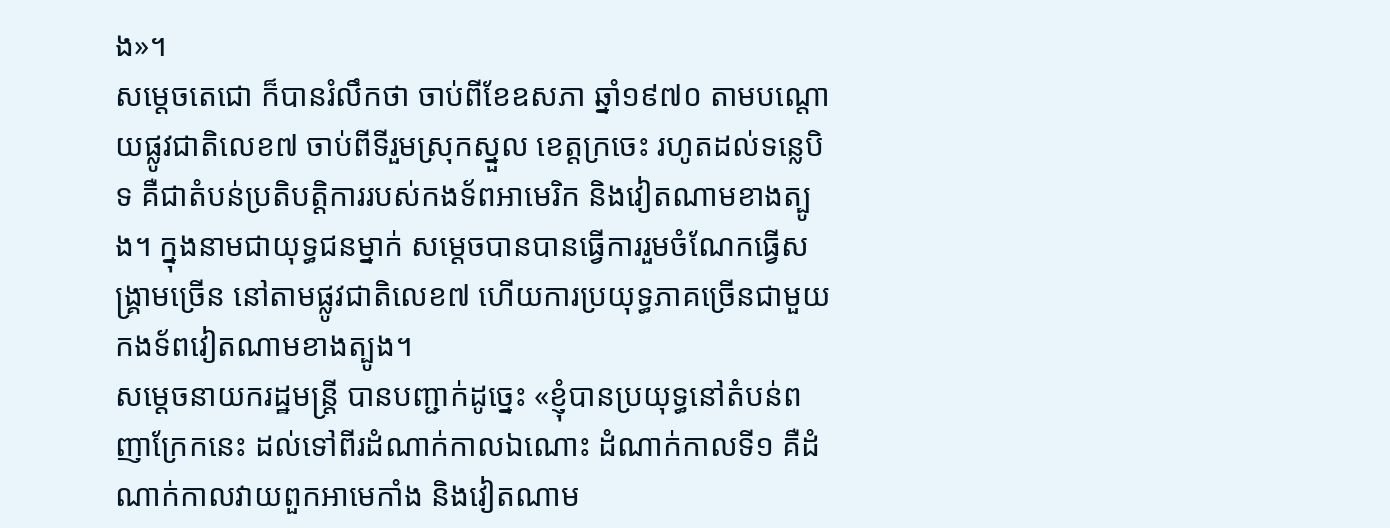ង»។
សម្តេចតេជោ ក៏បានរំលឹកថា ចាប់ពីខែឧសភា ឆ្នាំ១៩៧០ តាមបណ្តោយផ្លូវជាតិលេខ៧ ចាប់ពីទីរួមស្រុកស្នួល ខេត្តក្រចេះ រហូតដល់ទន្លេបិទ គឺជាតំបន់ប្រតិបត្តិការរបស់កងទ័ពអាមេរិក និងវៀតណាមខាងត្បូង។ ក្នុងនាមជាយុទ្ធជនម្នាក់ សម្តេចបានបានធ្វើការរួមចំណែកធ្វើសង្រ្គាមច្រើន នៅតាមផ្លូវជាតិលេខ៧ ហើយការប្រយុទ្ធភាគច្រើនជាមួយកងទ័ពវៀតណាមខាងត្បូង។
សម្តេចនាយករដ្ឋមន្រ្តី បានបញ្ជាក់ដូច្នេះ «ខ្ញុំបានប្រយុទ្ធនៅតំបន់ពញាក្រែកនេះ ដល់ទៅពីរដំណាក់កាលឯណោះ ដំណាក់កាលទី១ គឺដំណាក់កាលវាយពួកអាមេកាំង និងវៀតណាម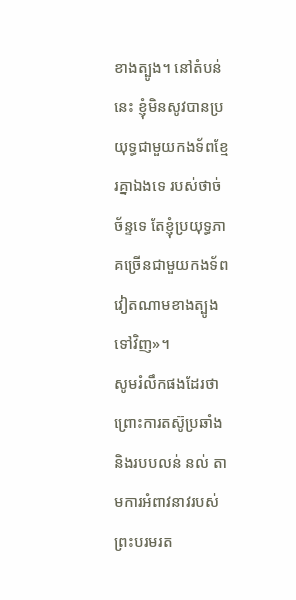ខាងត្បូង។ នៅតំបន់នេះ ខ្ញុំមិនសូវបានប្រយុទ្ធជាមួយកងទ័ពខ្មែរគ្នាឯងទេ របស់ថាច់ ច័ន្ទទេ តែខ្ញុំប្រយុទ្ធភាគច្រើនជាមួយកងទ័ពវៀតណាមខាងត្បូងទៅវិញ»។
សូមរំលឹកផងដែរថា ព្រោះការតស៊ូប្រឆាំងនិងរបបលន់ នល់ តាមការអំពាវនាវរបស់ព្រះបរមរត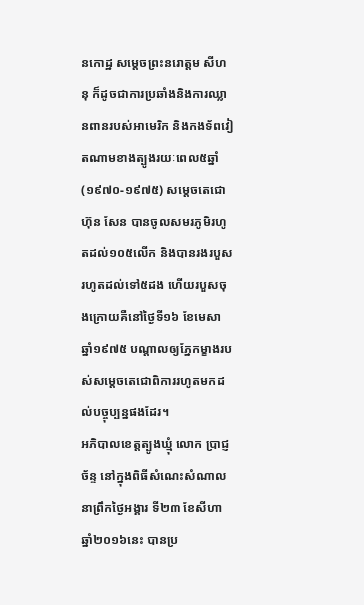នកោដ្ឋ សម្តេចព្រះនរោត្តម សីហនុ ក៏ដូចជាការប្រឆាំងនិងការឈ្លានពានរបស់អាមេរិក និងកងទ័ពវៀតណាមខាងត្បូងរយៈពេល៥ឆ្នាំ (១៩៧០-១៩៧៥) សម្តេចតេជោ ហ៊ុន សែន បានចូលសមរភូមិរហូតដល់១០៥លើក និងបានរងរបួសរហូតដល់ទៅ៥ដង ហើយរបួសចុងក្រោយគឺនៅថ្ងៃទី១៦ ខែមេសា ឆ្នាំ១៩៧៥ បណ្តាលឲ្យភ្នែកម្ខាងរបស់សម្តេចតេជោពិការរហូតមកដល់បច្ចុប្បន្នផងដែរ។
អភិបាលខេត្តត្បូងឃ្មុំ លោក ប្រាជ្ញ ច័ន្ទ នៅក្នុងពិធីសំណេះសំណាលនាព្រឹកថ្ងៃអង្គារ ទី២៣ ខែសីហា ឆ្នាំ២០១៦នេះ បានប្រ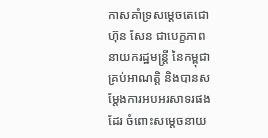កាសគាំទ្រសម្តេចតេជោ ហ៊ុន សែន ជាបេក្ខភាពនាយករដ្ឋមន្រ្តី នៃកម្ពុជាគ្រប់អាណត្តិ និងបានសម្តែងការអបអរសាទរផងដែរ ចំពោះសម្តេចនាយ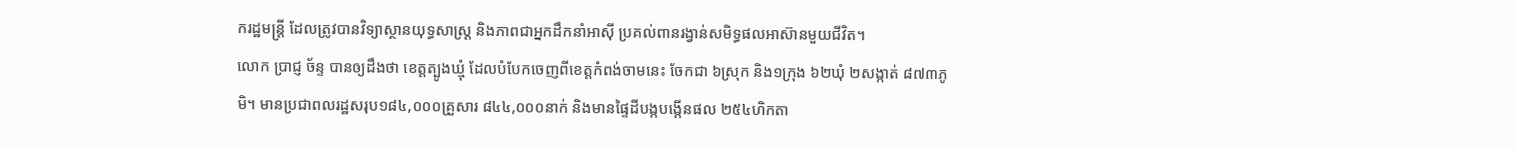ករដ្ឋមន្រ្តី ដែលត្រូវបានវិទ្យាស្ថានយុទ្ធសាស្រ្ត និងភាពជាអ្នកដឹកនាំអាស៊ី ប្រគល់ពានរង្វាន់សមិទ្ធផលអាស៊ានមួយជីវិត។
លោក ប្រាជ្ញ ច័ន្ទ បានឲ្យដឹងថា ខេត្តត្បូងឃ្មុំ ដែលបំបែកចេញពីខេត្តកំពង់ចាមនេះ ចែកជា ៦ស្រុក និង១ក្រុង ៦២ឃុំ ២សង្កាត់ ៨៧៣ភូមិ។ មានប្រជាពលរដ្ឋសរុប១៨៤,០០០គ្រួសារ ៨៤៤,០០០នាក់ និងមានផ្ទៃដីបង្កបង្កើនផល ២៥៤ហិកតា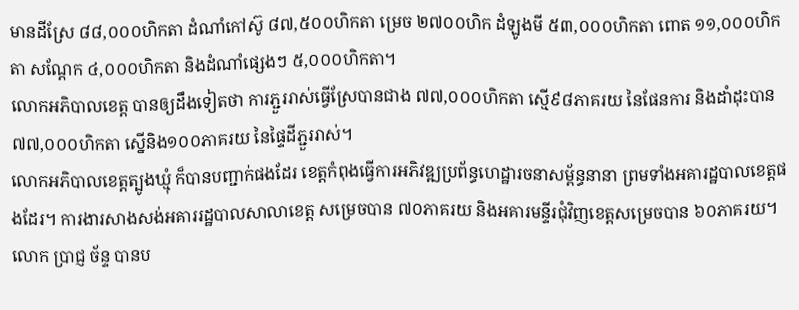មានដីស្រែ ៨៨,០០០ហិកតា ដំណាំកៅស៊ូ ៨៧,៥០០ហិកតា ម្រេច ២៧០០ហិក ដំឡូងមី ៥៣,០០០ហិកតា ពោត ១១,០០០ហិកតា សណ្តែក ៤,០០០ហិកតា និងដំណាំផ្សេងៗ ៥,០០០ហិកតា។
លោកអភិបាលខេត្ត បានឲ្យដឹងទៀតថា ការភ្ជួររាស់ធ្វើស្រែបានជាង ៧៧,០០០ហិកតា ស្មើ៩៨ភាគរយ នៃផែនការ និងដាំដុះបាន ៧៧,០០០ហិកតា ស្នើនិង១០០ភាគរយ នៃផ្ទៃដីភ្ជួររាស់។
លោកអភិបាលខេត្តត្បូងឃ្មុំ ក៏បានបញ្ជាក់ផងដែរ ខេត្តកំពុងធ្វើការអភិវឌ្ឍប្រព័ន្ធហេដ្ឋារចនាសម្ព័ន្ធនានា ព្រមទាំងអគារដ្ឋបាលខេត្តផងដែរ។ ការងារសាងសង់អគាររដ្ឋបាលសាលាខេត្ត សម្រេចបាន ៧០ភាគរយ និងអគារមន្ទីរជុំវិញខេត្តសម្រេចបាន ៦០ភាគរយ។ លោក ប្រាជ្ញ ច័ន្ទ បានប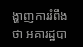ង្ហាញការរំពឹងថា អគារដ្ឋបា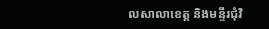លសាលាខេត្ត និងមន្ទីរជុំវិ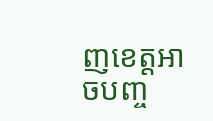ញខេត្តអាចបញ្ច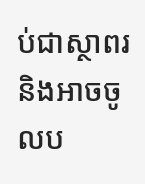ប់ជាស្ថាពរ និងអាចចូលប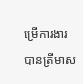ម្រើការងារបានត្រីមាស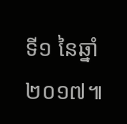ទី១ នៃឆ្នាំ២០១៧៕